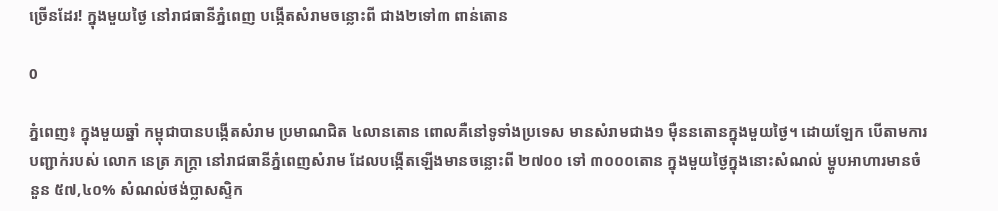ច្រើនដែរ! ក្នុងមួយថ្ងៃ នៅរាជធានីភ្នំពេញ បង្កើតសំរាមចន្លោះពី ជាង២ទៅ៣ ពាន់តោន

0

ភ្នំពេញ៖ ក្នុងមួយឆ្នាំ កម្ពុជាបានបង្កើតសំរាម ប្រមាណជិត ៤លានតោន ពោលគឺនៅទូទាំងប្រទេស មានសំរាមជាង១ ម៉ឺននតោនក្នុងមួយថ្ងៃ។ ដោយឡែក បើតាមការបញ្ជាក់របស់ លោក នេត្រ ភក្ត្រា នៅរាជធានីភ្នំពេញសំរាម ដែលបង្កើតឡើងមានចន្លោះពី ២៧០០ ទៅ ៣០០០តោន ក្នុងមួយថ្ងៃក្នុងនោះសំណល់ ម្ហូបអាហារមានចំនួន ៥៧,៤០% សំណល់ថង់ប្លាសស្ទិក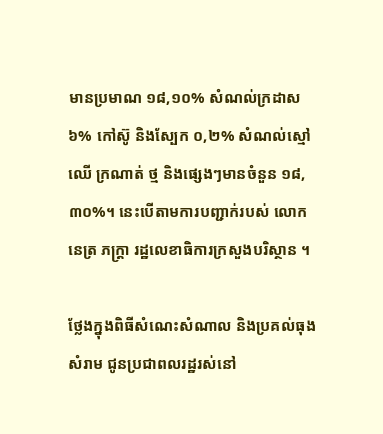មានប្រមាណ ១៨,១០% សំណល់ក្រដាស ៦% កៅស៊ូ និងស្បែក ០,២% សំណល់ស្មៅ ឈើ ក្រណាត់ ថ្ម និងផ្សេងៗមានចំនួន ១៨,៣០%។ នេះបើតាមការបញ្ជាក់របស់ លោក នេត្រ ភក្ត្រា រដ្ឋលេខាធិការក្រសួងបរិស្ថាន ។

ថ្លែងក្នុងពិធីសំណេះសំណាល និងប្រគល់ធុងសំរាម ជូនប្រជាពលរដ្ឋរស់នៅ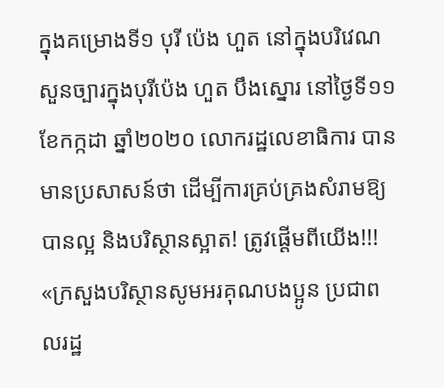ក្នុងគម្រោងទី១ បុរី ប៉េង ហួត នៅក្នុងបរិវេណសួនច្បារក្នុងបុរីប៉េង ហួត បឹងស្នោរ នៅថ្ងៃទី១១ ខែកក្កដា ឆ្នាំ២០២០ លោករដ្ឋលេខាធិការ បានមានប្រសាសន៍ថា ដើម្បីការគ្រប់គ្រងសំរាមឱ្យបានល្អ និងបរិស្ថានស្អាត! ត្រូវផ្ដើមពីយើង!!! «ក្រសួងបរិស្ថានសូមអរគុណបងប្អូន ប្រជាពលរដ្ឋ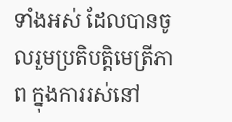ទាំងអស់ ដែលបានចូលរួមប្រតិបត្តិមេត្រីភាព ក្នុងការរស់នៅ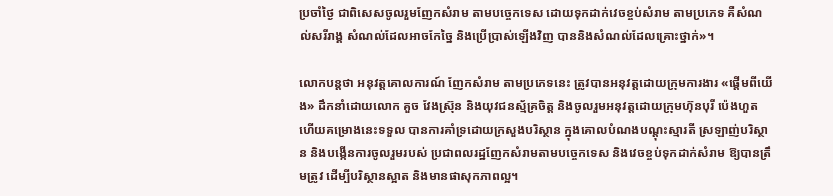ប្រចាំថ្ងៃ ជាពិសេសចូលរួមញែកសំរាម តាមបច្ចេកទេស ដោយទុកដាក់វេចខ្ចប់សំរាម តាមប្រភេទ គឺសំណល់សរីរាង្គ សំណល់ដែលអាចកែច្នៃ និងប្រើប្រាស់ឡើងវិញ បាននិងសំណល់ដែលគ្រោះថ្នាក់»។

លោកបន្តថា អនុវត្តគោលការណ៍ ញែកសំរាម តាមប្រភេទនេះ ត្រូវបានអនុវត្តដោយក្រុមការងារ «ផ្តើមពីយើង» ដឹកនាំដោយលោក គួច វែងស្រ៊ុន និងយុវជនស្ម័គ្រចិត្ត និងចូលរួមអនុវត្តដោយក្រុមហ៊ុនបុរី ប៉េងហួត ហើយគម្រោងនេះទទួល បានការគាំទ្រដោយក្រសួងបរិស្ថាន ក្នុងគោលបំណងបណ្តុះស្មារតី ស្រឡាញ់បរិស្ថាន និងបង្កើនការចូលរួមរបស់ ប្រជាពលរដ្ឋញែកសំរាមតាមបច្ចេកទេស និងវេចខ្ចប់ទុកដាក់សំរាម ឱ្យបានត្រឹមត្រូវ ដើម្បីបរិស្ថានស្អាត និងមានផាសុកភាពល្អ។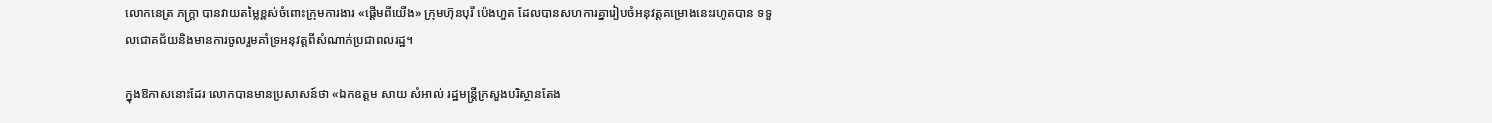លោកនេត្រ ភក្ត្រា បានវាយតម្លៃខ្ពស់ចំពោះក្រុមការងារ «ផ្តើមពីយើង» ក្រុមហ៊ុនបុរី ប៉េងហួត ដែលបានសហការគ្នារៀបចំអនុវត្តគម្រោងនេះរហូតបាន ទទួលជោគជ័យនិងមានការចូលរួមគាំទ្រអនុវត្តពីសំណាក់ប្រជាពលរដ្ឋ។

ក្នុងឱកាសនោះដែរ លោកបានមានប្រសាសន៍ថា «ឯកឧត្ដម សាយ សំអាល់ រដ្ឋមន្ត្រីក្រសួងបរិស្ថានតែង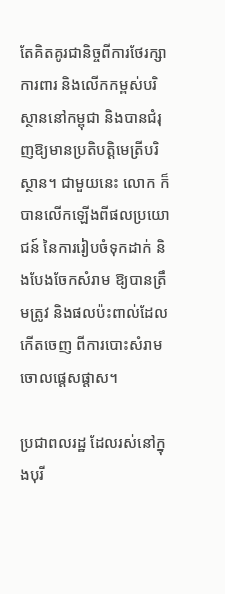តែគិតគូរជានិច្ចពីការថែរក្សា ការពារ និងលើកកម្ពស់បរិស្ថាននៅកម្ពុជា និងបានជំរុញឱ្យមានប្រតិបត្តិមេត្រីបរិស្ថាន។ ជាមួយនេះ លោក ក៏បានលើកឡើងពីផលប្រយោជន៍ នៃការរៀបចំទុកដាក់ និងបែងចែកសំរាម ឱ្យបានត្រឹមត្រូវ និងផលប៉ះពាល់ដែលកើតចេញ ពីការបោះសំរាម ចោលផ្តេសផ្តាស។

ប្រជាពលរដ្ឋ ដែលរស់នៅក្នុងបុរី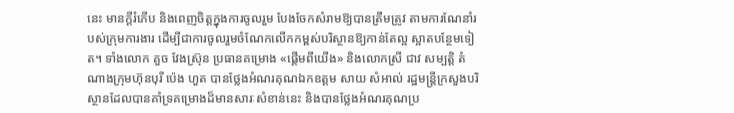នេះ មានក្ដីរំភើប និងពេញចិត្តក្នុងការចូលរួម បែងចែកសំរាមឱ្យបានត្រឹមត្រូវ តាមការណែនាំរបស់ក្រុមការងារ ដើម្បីជាការចូលរួមចំណែកលើកកម្ពស់បរិស្ថានឱ្យកាន់តែល្អ ស្អាតបន្ថែមទៀត។ ទាំងលោក គួច វែងស្រ៊ុន ប្រធានគម្រោង «ផ្តើមពីយើង» និងលោកស្រី ជាវ សម្បត្តិ តំណាងក្រុមហ៊ុនបុរី ប៉េង ហួត បានថ្លែងអំណរគុណឯកឧត្តម សាយ សំអាល់ រដ្ឋមន្ត្រីក្រសួងបរិស្ថានដែលបានគាំទ្រគម្រោងដ៏មានសារៈសំខាន់នេះ និងបានថ្លែងអំណរគុណប្រ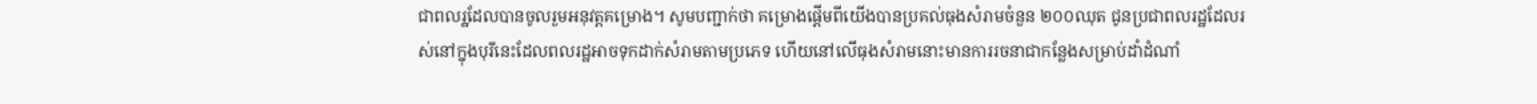ជាពលរ្ឋដែលបានចូលរួមអនុវត្តគម្រោង។ សូមបញ្ជាក់ថា គម្រោងផ្ដើមពីយើងបានប្រគល់ធុងសំរាមចំនួន ២០០ឈុត ជូនប្រជាពលរដ្ឋដែលរស់នៅក្នុងបុរីនេះដែលពលរដ្ឋអាចទុកដាក់សំរាមតាមប្រភេទ ហើយនៅលើធុងសំរាមនោះមានការរចនាជាកន្លែងសម្រាប់ដាំដំណាំ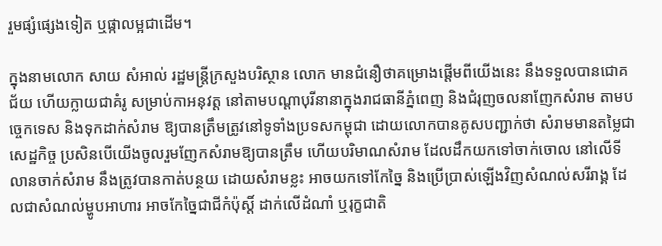រួមផ្សំផ្សេងទៀត ឬផ្កាលម្អជាដើម។

ក្នុងនាមលោក សាយ សំអាល់ រដ្ឋមន្ត្រីក្រសួងបរិស្ថាន លោក មានជំនឿថាគម្រោងផ្តើមពីយើងនេះ នឹងទទួលបានជោគជ័យ ហើយក្លាយជាគំរូ សម្រាប់កាអនុវត្ត នៅតាមបណ្តាបុរីនានាក្នុងរាជធានីភ្នំពេញ និងជំរុញចលនាញែកសំរាម តាមបច្ចេកទេស និងទុកដាក់សំរាម ឱ្យបានត្រឹមត្រូវនៅទូទាំងប្រទសកម្ពុជា ដោយលោកបានគូសបញ្ជាក់ថា សំរាមមានតម្លៃជាសេដ្ឋកិច្ច ប្រសិនបើយើងចូលរួមញែកសំរាមឱ្យបានត្រឹម ហើយបរិមាណសំរាម ដែលដឹកយកទៅចាក់ចោល នៅលើទីលានចាក់សំរាម នឹងត្រូវបានកាត់បន្ថយ ដោយសំរាមខ្លះ អាចយកទៅកែច្នៃ និងប្រើប្រាស់ឡើងវិញសំណល់សរីរាង្គ ដែលជាសំណល់ម្ហូបអាហារ អាចកែច្នៃជាជីកំប៉ុស្តិ៍ ដាក់លើដំណាំ ឬរុក្ខជាតិ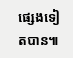ផ្សេងទៀតបាន៕